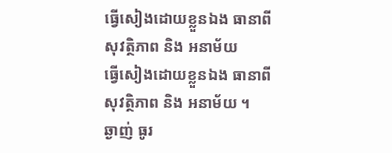ធ្វើសៀងដោយខ្លួនឯង ធានាពីសុវត្ថិភាព និង អនាម័យ
ធ្វើសៀងដោយខ្លួនឯង ធានាពីសុវត្ថិភាព និង អនាម័យ ។
ឆ្ងាញ់ ធូរ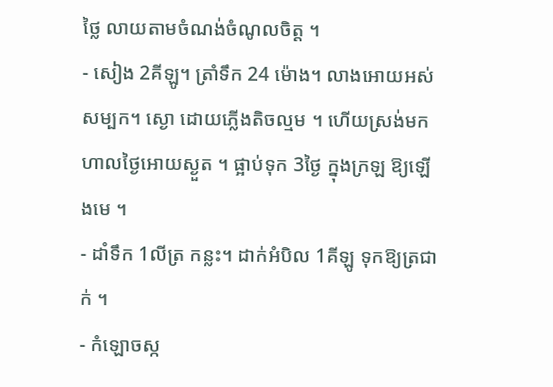ថ្លៃ លាយតាមចំណង់ចំណូលចិត្ត ។
- សៀង 2គីឡូ។ ត្រាំទឹក 24 ម៉ោង។ លាងអោយអស់សម្បក។ ស្ងោ ដោយភ្លើងតិចល្មម ។ ហើយស្រង់មក ហាលថ្ងៃអោយស្ងួត ។ ផ្អាប់ទុក 3ថ្ងៃ ក្នុងក្រឡ ឱ្យឡើងមេ ។
- ដាំទឹក 1លីត្រ កន្លះ។ ដាក់អំបិល 1គីឡូ ទុកឱ្យត្រជាក់ ។
- កំឡោចស្ក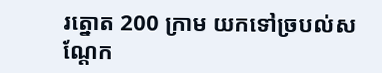រត្នោត 200 ក្រាម យកទៅច្របល់សណ្តែក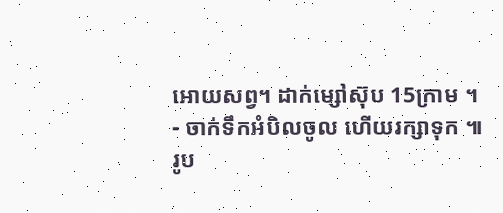អោយសព្វ។ ដាក់ម្សៅស៊ុប 15ក្រាម ។
- ចាក់ទឹកអំបិលចូល ហើយរក្សាទុក ៕
រូប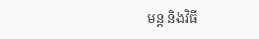មន្ត និងវិធី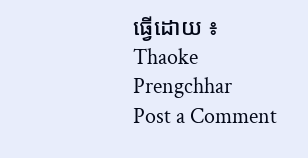ធ្វើដោយ ៖ Thaoke Prengchhar
Post a Comment